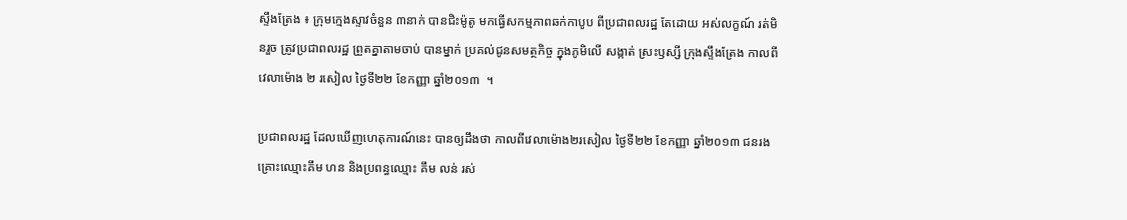ស្ទឹងត្រែង ៖ ក្រុមក្មេងស្ទាវចំនួន ៣នាក់ បានជិះម៉ូតូ មកធ្វើសកម្មភាពឆក់កាបូប ពីប្រជាពលរដ្ឋ តែដោយ អស់លក្ខណ៍ រត់មិនរួច ត្រូវប្រជាពលរដ្ឋ ព្រួតគ្នាតាមចាប់ បានម្នាក់ ប្រគល់ជូនសមត្ថកិច្ច ក្នុងភូមិលើ សង្កាត់ ស្រះឫស្សី ក្រុងស្ទឹងត្រែង កាលពីវេលាម៉ោង ២ រសៀល ថ្ងៃទី២២ ខែកញ្ញា ឆ្នាំ២០១៣  ។

ប្រជាពលរដ្ឋ ដែលឃើញហេតុការណ៍នេះ បានឲ្យដឹងថា កាលពីវេលាម៉ោង២រសៀល ថ្ងៃទី២២ ខែកញ្ញា ឆ្នាំ២០១៣ ជនរងគ្រោះឈ្មោះគឹម ហន និងប្រពន្ធឈ្មោះ គឹម លន់ រស់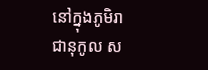នៅក្នុងភូមិរាជានុកូល ស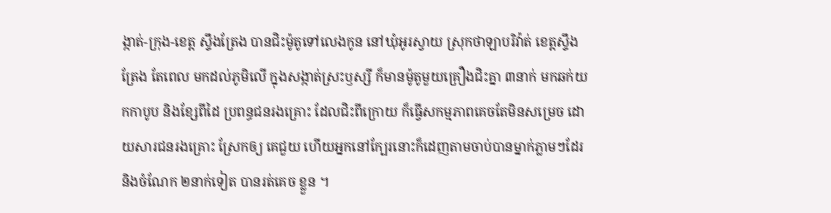ង្កាត់-ក្រុង-ខេត្ត ស្ទឹងត្រែង បានជិះម៉ូតូទៅលេងកូន នៅឃុំអូរស្វាយ ស្រុកថាឡាបរិវ៉ាត់ ខេត្តស្ទឹងត្រែង តែពេល មកដល់ភូមិលើ ក្នុងសង្កាត់ស្រះឫស្សី ក៏មានម៉ូតូមួយគ្រឿងជិះគ្នា ៣នាក់ មកឆក់យកកាបូប និងខ្សែពីដៃ ប្រពន្ធជនរងគ្រោះ ដែលជិះពីក្រោយ ក៏ធ្វើសកម្មភាពគេចតែមិនសម្រេច ដោយសារជនរងគ្រោះ ស្រែកឲ្យ គេជួយ ហើយអ្នកនៅក្បែរនោះក៏ដេញតាមចាប់បានម្នាក់ភ្លាមៗដែរ និងចំណែក ២នាក់ទៀត បានរត់គេច ខ្លួន ។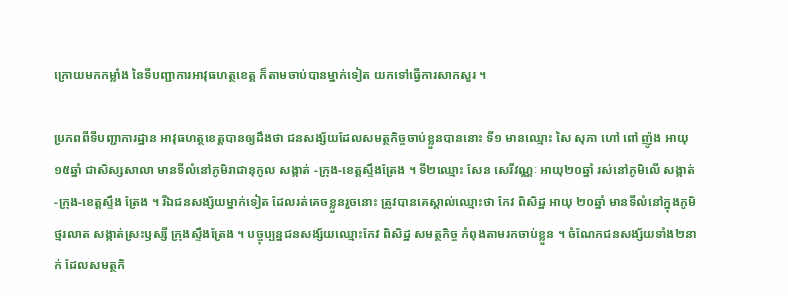ក្រោយមកកម្លាំង នៃទីបញ្ជាការអាវុធហត្ថខេត្ត ក៏តាមចាប់បានម្នាក់ទៀត យកទៅធ្វើការសាកសួរ ។

ប្រភពពីទីបញ្ជាការដ្ឋាន អាវុធហត្ថខេត្តបានឲ្យដឹងថា ជនសង្ស័យដែលសមត្ថកិច្ចចាប់ខ្លួនបាននោះ ទី១ មានឈ្មោះ សៃ សុភា ហៅ ពៅ ញ៉ូង អាយុ ១៥ឆ្នាំ ជាសិស្សសាលា មានទីលំនៅភូមិរាជានុកូល សង្កាត់ -ក្រុង-ខេត្តស្ទឹងត្រែង ។ ទី២ឈ្មោះ សែន សេរីវណ្ណៈ អាយុ២០ឆ្នាំ រស់នៅភូមិលើ សង្កាត់-ក្រុង-ខេត្តស្ទឹង ត្រែង ។ រីឯជនសង្ស័យម្នាក់ទៀត ដែលរត់គេចខ្លួនរួចនោះ ត្រូវបានគេស្គាល់ឈ្មោះថា កែវ ពិសិដ្ឋ អាយុ ២០ឆ្នាំ មានទីលំនៅក្នុងភូមិថ្មរលាត សង្កាត់ស្រះឫស្សី ក្រុងស្ទឹងត្រែង ។ បច្ចុប្បន្នជនសង្ស័យឈ្មោះកែវ ពិសិដ្ឋ សមត្ថកិច្ច កំពុងតាមរកចាប់ខ្លួន ។ ចំណែកជនសង្ស័យទាំង២នាក់ ដែលសមត្ថកិ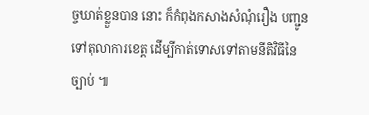ច្ចឃាត់ខ្លួនបាន នោះ ក៏កំពុងកសាងសំណុំរឿង បញ្ជូនទៅតុលាការខេត្ត ដើម្បីកាត់ទោសទៅតាមនីតិវិធីនៃច្បាប់ ៕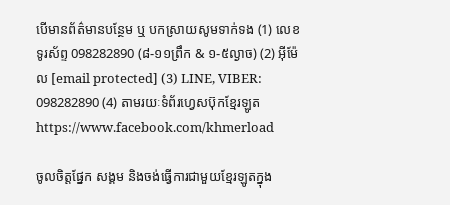បើមានព័ត៌មានបន្ថែម ឬ បកស្រាយសូមទាក់ទង (1) លេខទូរស័ព្ទ 098282890 (៨-១១ព្រឹក & ១-៥ល្ងាច) (2) អ៊ីម៉ែល [email protected] (3) LINE, VIBER: 098282890 (4) តាមរយៈទំព័រហ្វេសប៊ុកខ្មែរឡូត https://www.facebook.com/khmerload

ចូលចិត្តផ្នែក សង្គម និងចង់ធ្វើការជាមួយខ្មែរឡូតក្នុង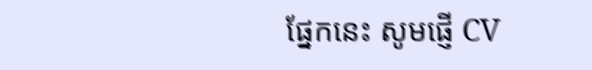ផ្នែកនេះ សូមផ្ញើ CV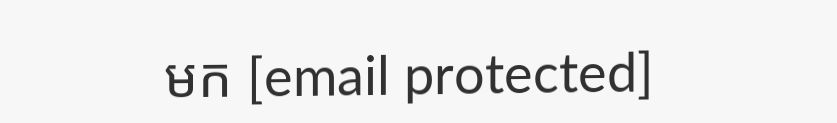មក [email protected]